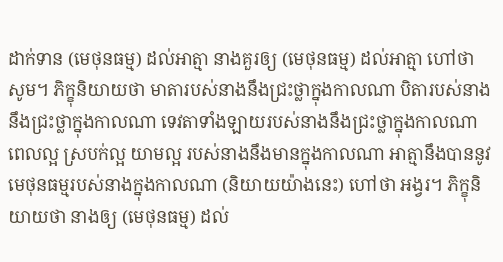ដាក់ទាន (មេថុនធម្ម) ដល់អាត្មា នាងគួរឲ្យ (មេថុនធម្ម) ដល់អាត្មា ហៅថា សូម។ ភិក្ខុនិយាយថា មាតារបស់នាងនឹងជ្រះថ្លាក្នុងកាលណា បិតារបស់នាងនឹងជ្រះថ្លាក្នុងកាលណា ទេវតាទាំងឡាយរបស់នាងនឹងជ្រះថ្លាក្នុងកាលណា ពេលល្អ ស្របក់ល្អ យាមល្អ របស់នាងនឹងមានក្នុងកាលណា អាត្មានឹងបាននូវមេថុនធម្មរបស់នាងក្នុងកាលណា (និយាយយ៉ាងនេះ) ហៅថា អង្វរ។ ភិក្ខុនិយាយថា នាងឲ្យ (មេថុនធម្ម) ដល់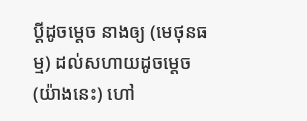ប្តីដូចម្តេច នាងឲ្យ (មេថុនធម្ម) ដល់សហាយដូចម្តេច (យ៉ាងនេះ) ហៅ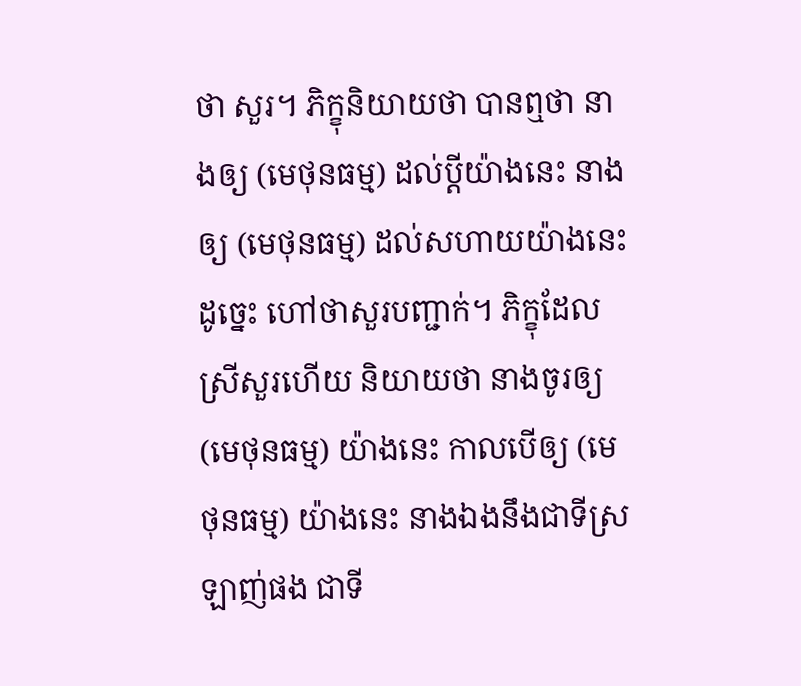ថា សួរ។ ភិក្ខុនិយាយថា បានឮថា នាងឲ្យ (មេថុនធម្ម) ដល់ប្តីយ៉ាងនេះ នាងឲ្យ (មេថុនធម្ម) ដល់សហាយយ៉ាងនេះ ដូច្នេះ ហៅថាសួរបញ្ជាក់។ ភិក្ខុដែលស្រីសួរហើយ និយាយថា នាងចូរឲ្យ (មេថុនធម្ម) យ៉ាងនេះ កាលបើឲ្យ (មេថុនធម្ម) យ៉ាងនេះ នាងឯងនឹងជាទីស្រឡាញ់ផង ជាទី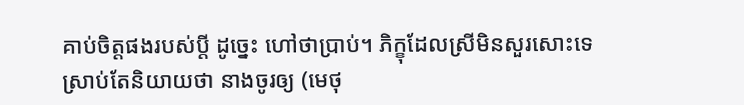គាប់ចិត្តផងរបស់ប្តី ដូច្នេះ ហៅថាប្រាប់។ ភិក្ខុដែលស្រីមិនសួរសោះទេ ស្រាប់តែនិយាយថា នាងចូរឲ្យ (មេថុ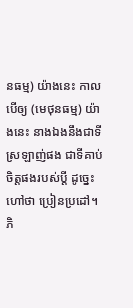នធម្ម) យ៉ាងនេះ កាលបើឲ្យ (មេថុនធម្ម) យ៉ាងនេះ នាងឯងនឹងជាទីស្រឡាញ់ផង ជាទីគាប់ចិត្តផងរបស់ប្តី ដូច្នេះ ហៅថា ប្រៀនប្រដៅ។ ភិ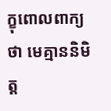ក្ខុពោលពាក្យថា មេគ្មាននិមិត្ត